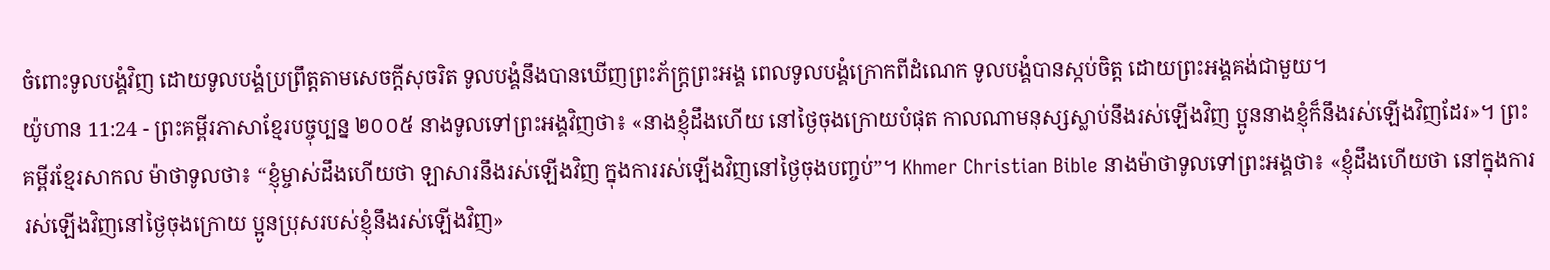ចំពោះទូលបង្គំវិញ ដោយទូលបង្គំប្រព្រឹត្តតាមសេចក្ដីសុចរិត ទូលបង្គំនឹងបានឃើញព្រះភ័ក្ត្រព្រះអង្គ ពេលទូលបង្គំក្រោកពីដំណេក ទូលបង្គំបានស្កប់ចិត្ត ដោយព្រះអង្គគង់ជាមួយ។
យ៉ូហាន 11:24 - ព្រះគម្ពីរភាសាខ្មែរបច្ចុប្បន្ន ២០០៥ នាងទូលទៅព្រះអង្គវិញថា៖ «នាងខ្ញុំដឹងហើយ នៅថ្ងៃចុងក្រោយបំផុត កាលណាមនុស្សស្លាប់នឹងរស់ឡើងវិញ ប្អូននាងខ្ញុំក៏នឹងរស់ឡើងវិញដែរ»។ ព្រះគម្ពីរខ្មែរសាកល ម៉ាថាទូលថា៖ “ខ្ញុំម្ចាស់ដឹងហើយថា ឡាសារនឹងរស់ឡើងវិញ ក្នុងការរស់ឡើងវិញនៅថ្ងៃចុងបញ្ចប់”។ Khmer Christian Bible នាងម៉ាថាទូលទៅព្រះអង្គថា៖ «ខ្ញុំដឹងហើយថា នៅក្នុងការរស់ឡើងវិញនៅថ្ងៃចុងក្រោយ ប្អូនប្រុសរបស់ខ្ញុំនឹងរស់ឡើងវិញ»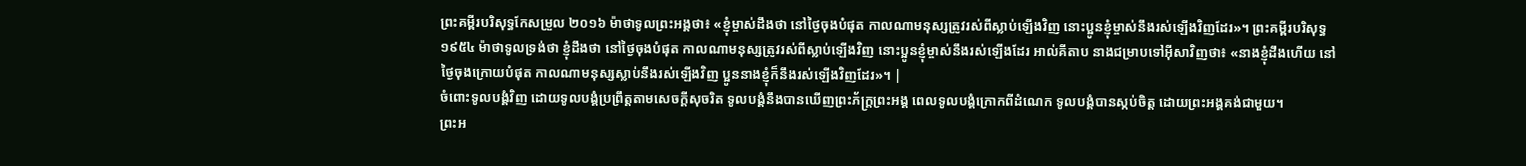ព្រះគម្ពីរបរិសុទ្ធកែសម្រួល ២០១៦ ម៉ាថាទូលព្រះអង្គថា៖ «ខ្ញុំម្ចាស់ដឹងថា នៅថ្ងៃចុងបំផុត កាលណាមនុស្សត្រូវរស់ពីស្លាប់ឡើងវិញ នោះប្អូនខ្ញុំម្ចាស់នឹងរស់ឡើងវិញដែរ»។ ព្រះគម្ពីរបរិសុទ្ធ ១៩៥៤ ម៉ាថាទូលទ្រង់ថា ខ្ញុំដឹងថា នៅថ្ងៃចុងបំផុត កាលណាមនុស្សត្រូវរស់ពីស្លាប់ឡើងវិញ នោះប្អូនខ្ញុំម្ចាស់នឹងរស់ឡើងដែរ អាល់គីតាប នាងជម្រាបទៅអ៊ីសាវិញថា៖ «នាងខ្ញុំដឹងហើយ នៅថ្ងៃចុងក្រោយបំផុត កាលណាមនុស្សស្លាប់នឹងរស់ឡើងវិញ ប្អូននាងខ្ញុំក៏នឹងរស់ឡើងវិញដែរ»។ |
ចំពោះទូលបង្គំវិញ ដោយទូលបង្គំប្រព្រឹត្តតាមសេចក្ដីសុចរិត ទូលបង្គំនឹងបានឃើញព្រះភ័ក្ត្រព្រះអង្គ ពេលទូលបង្គំក្រោកពីដំណេក ទូលបង្គំបានស្កប់ចិត្ត ដោយព្រះអង្គគង់ជាមួយ។
ព្រះអ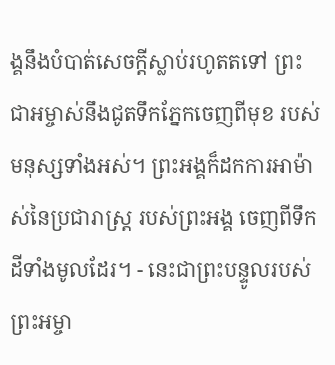ង្គនឹងបំបាត់សេចក្ដីស្លាប់រហូតតទៅ ព្រះជាអម្ចាស់នឹងជូតទឹកភ្នែកចេញពីមុខ របស់មនុស្សទាំងអស់។ ព្រះអង្គក៏ដកការអាម៉ាស់នៃប្រជារាស្ត្រ របស់ព្រះអង្គ ចេញពីទឹកដីទាំងមូលដែរ។ - នេះជាព្រះបន្ទូលរបស់ព្រះអម្ចា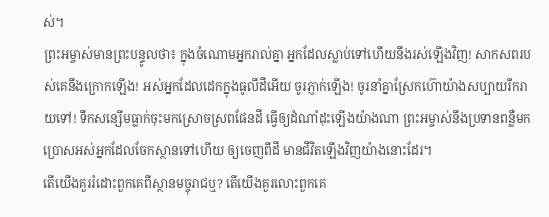ស់។
ព្រះអម្ចាស់មានព្រះបន្ទូលថា៖ ក្នុងចំណោមអ្នករាល់គ្នា អ្នកដែលស្លាប់ទៅហើយនឹងរស់ឡើងវិញ! សាកសពរបស់គេនឹងក្រោកឡើង! អស់អ្នកដែលដេកក្នុងធូលីដីអើយ ចូរភ្ញាក់ឡើង! ចូរនាំគ្នាស្រែកហ៊ោយ៉ាងសប្បាយរីករាយទៅ! ទឹកសន្សើមធ្លាក់ចុះមកស្រោចស្រពផែនដី ធ្វើឲ្យដំណាំដុះឡើងយ៉ាងណា ព្រះអម្ចាស់នឹងប្រទានពន្លឺមក ប្រោសអស់អ្នកដែលចែកស្ថានទៅហើយ ឲ្យចេញពីដី មានជីវិតឡើងវិញយ៉ាងនោះដែរ។
តើយើងគួររំដោះពួកគេពីស្ថានមច្ចុរាជឬ? តើយើងគួរលោះពួកគេ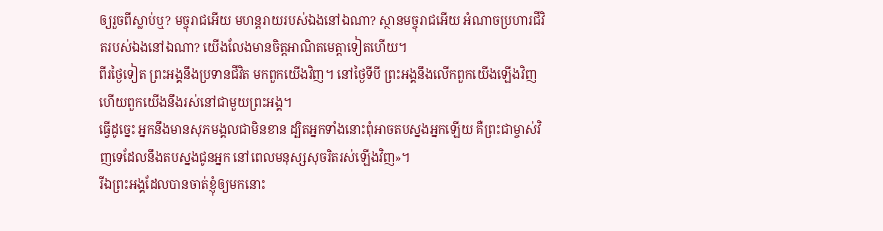ឲ្យរួចពីស្លាប់ឬ? មច្ចុរាជអើយ មហន្តរាយរបស់ឯងនៅឯណា? ស្ថានមច្ចុរាជអើយ អំណាចប្រហារជីវិតរបស់ឯងនៅឯណា? យើងលែងមានចិត្តអាណិតមេត្តាទៀតហើយ។
ពីរថ្ងៃទៀត ព្រះអង្គនឹងប្រទានជីវិត មកពួកយើងវិញ។ នៅថ្ងៃទីបី ព្រះអង្គនឹងលើកពួកយើងឡើងវិញ ហើយពួកយើងនឹងរស់នៅជាមួយព្រះអង្គ។
ធ្វើដូច្នេះ អ្នកនឹងមានសុភមង្គលជាមិនខាន ដ្បិតអ្នកទាំងនោះពុំអាចតបស្នងអ្នកឡើយ គឺព្រះជាម្ចាស់វិញទេដែលនឹងតបស្នងជូនអ្នក នៅពេលមនុស្សសុចរិតរស់ឡើងវិញ»។
រីឯព្រះអង្គដែលបានចាត់ខ្ញុំឲ្យមកនោះ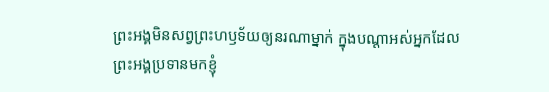ព្រះអង្គមិនសព្វព្រះហឫទ័យឲ្យនរណាម្នាក់ ក្នុងបណ្ដាអស់អ្នកដែលព្រះអង្គប្រទានមកខ្ញុំ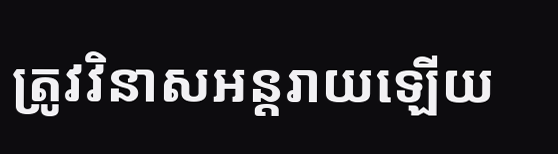ត្រូវវិនាសអន្តរាយឡើយ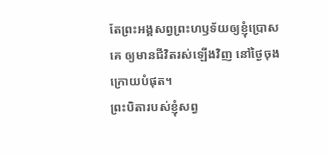តែព្រះអង្គសព្វព្រះហឫទ័យឲ្យខ្ញុំប្រោសគេ ឲ្យមានជីវិតរស់ឡើងវិញ នៅថ្ងៃចុងក្រោយបំផុត។
ព្រះបិតារបស់ខ្ញុំសព្វ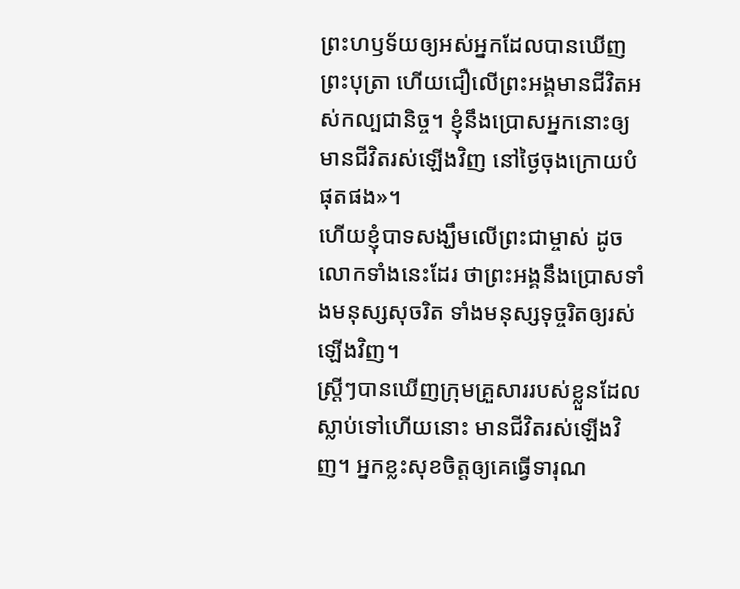ព្រះហឫទ័យឲ្យអស់អ្នកដែលបានឃើញព្រះបុត្រា ហើយជឿលើព្រះអង្គមានជីវិតអស់កល្បជានិច្ច។ ខ្ញុំនឹងប្រោសអ្នកនោះឲ្យមានជីវិតរស់ឡើងវិញ នៅថ្ងៃចុងក្រោយបំផុតផង»។
ហើយខ្ញុំបាទសង្ឃឹមលើព្រះជាម្ចាស់ ដូចលោកទាំងនេះដែរ ថាព្រះអង្គនឹងប្រោសទាំងមនុស្សសុចរិត ទាំងមនុស្សទុច្ចរិតឲ្យរស់ឡើងវិញ។
ស្ត្រីៗបានឃើញក្រុមគ្រួសាររបស់ខ្លួនដែលស្លាប់ទៅហើយនោះ មានជីវិតរស់ឡើងវិញ។ អ្នកខ្លះសុខចិត្តឲ្យគេធ្វើទារុណ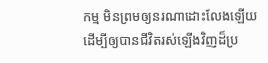កម្ម មិនព្រមឲ្យនរណាដោះលែងឡើយ ដើម្បីឲ្យបានជីវិតរស់ឡើងវិញដ៏ប្រ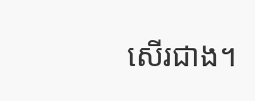សើរជាង។